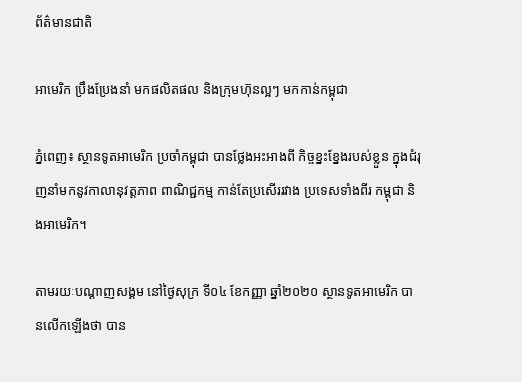ព័ត៌មានជាតិ

អាមេរិក ប្រឹងប្រែងនាំ មកផលិតផល និងក្រុមហ៊ុនល្អៗ មកកាន់កម្ពុជា

ភ្នំពេញ៖ ស្ថានទូតអាមេរិក ប្រចាំកម្ពុជា បានថ្លែងអះអាងពី កិច្ចខ្នះខ្នែងរបស់ខ្លួន ក្នុងជំរុញនាំមកនូវកាលានុវត្តភាព ពាណិជ្ជកម្ម កាន់តែប្រសើររវាង ប្រទេសទាំងពីរ កម្ពុជា និងអាមេរិក។

តាមរយៈបណ្តាញសង្គម នៅថ្ងៃសុក្រ ទី០៤ ខែកញ្ញា ឆ្នាំ២០២០ ស្ថានទូតអាមេរិក បានលើកឡើងថា បាន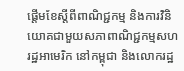ផ្តើមខែស្តីពីពាណិជ្ជកម្ម និងការវិនិយោគជាមួយសភាពាណិជ្ជកម្មសហរដ្ឋអាមេរិក នៅកម្ពុជា និងលោករដ្ឋ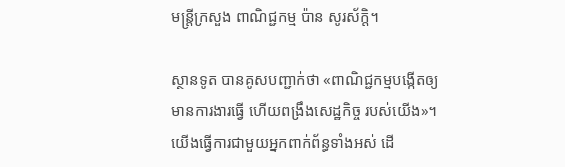មន្រ្តីក្រសួង ពាណិជ្ជកម្ម ប៉ាន សូរស័ក្តិ។

ស្ថានទូត បានគូសបញ្ជាក់ថា «ពាណិជ្ជកម្មបង្កើតឲ្យមានការងារធ្វើ ហើយពង្រឹងសេដ្ឋកិច្ច របស់យើង»។ យើងធ្វើការជាមួយអ្នកពាក់ព័ន្ធទាំងអស់ ដើ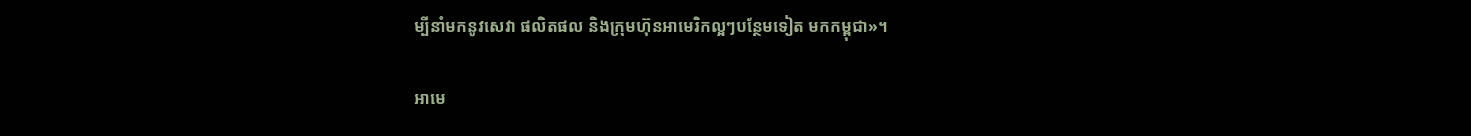ម្បីនាំមកនូវសេវា ផលិតផល និងក្រុមហ៊ុនអាមេរិកល្អៗបន្ថែមទៀត មកកម្ពុជា»។

អាមេ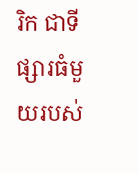រិក ជាទីផ្សារធំមួយរបស់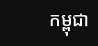កម្ពុជា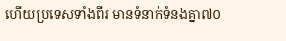ហើយប្រទេសទាំងពីរ មានទំនាក់ទំនងគ្នា៧០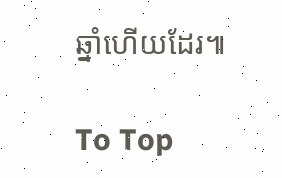ឆ្នាំហើយដែរ៕

To Top